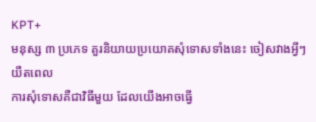KPT+
មនុស្ស ៣ ប្រភេទ គួរនិយាយប្រយោគសុំទោសទាំងនេះ ចៀសវាងអ្វីៗយឺតពេល
ការសុំទោសគឺជាវិធីមួយ ដែលយើងអាចធ្វើ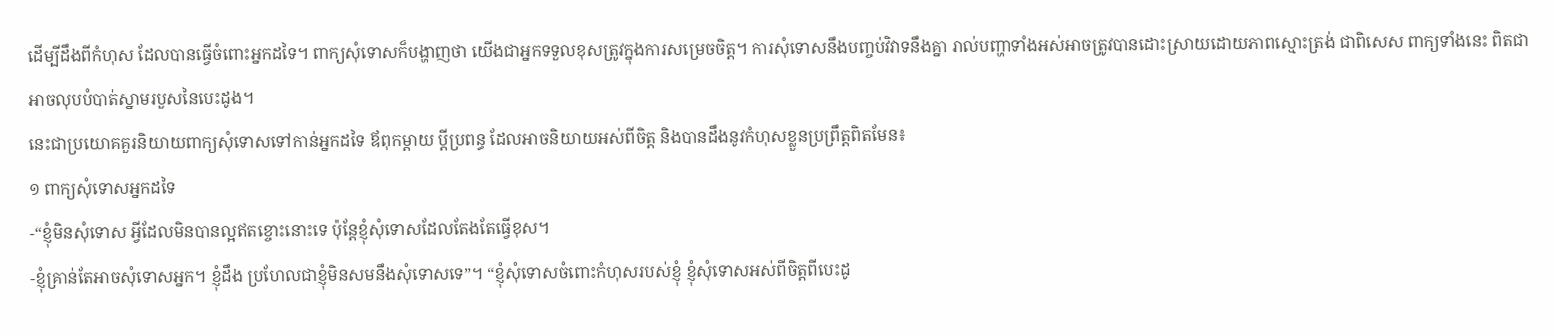ដើម្បីដឹងពីកំហុស ដែលបានធ្វើចំពោះអ្នកដទៃ។ ពាក្យសុំទោសក៏បង្ហាញថា យើងជាអ្នកទទួលខុសត្រូវក្នុងការសម្រេចចិត្ត។ ការសុំទោសនឹងបញ្ចប់វិវាទនឹងគ្នា រាល់បញ្ហាទាំងអស់អាចត្រូវបានដោះស្រាយដោយភាពស្មោះត្រង់ ជាពិសេស ពាក្យទាំងនេះ ពិតជាអាចលុបបំបាត់ស្នាមរបួសនៃបេះដូង។
នេះជាប្រយោគគួរនិយាយពាក្យសុំទោសទៅកាន់អ្នកដទៃ ឪពុកម្ដាយ ប្តីប្រពន្ធ ដែលអាចនិយាយអស់ពីចិត្ត និងបានដឹងនូវកំហុសខ្លួនប្រព្រឹត្តពិតមែន៖
១ ពាក្យសុំទោសអ្នកដទៃ
-“ខ្ញុំមិនសុំទោស អ្វីដែលមិនបានល្អឥតខ្ចោះនោះទេ ប៉ុន្តែខ្ញុំសុំទោសដែលតែងតែធ្វើខុស។
-ខ្ញុំគ្រាន់តែអាចសុំទោសអ្នក។ ខ្ញុំដឹង ប្រហែលជាខ្ញុំមិនសមនឹងសុំទោសទេ”។ “ខ្ញុំសុំទោសចំពោះកំហុសរបស់ខ្ញុំ ខ្ញុំសុំទោសអស់ពីចិត្តពីបេះដូ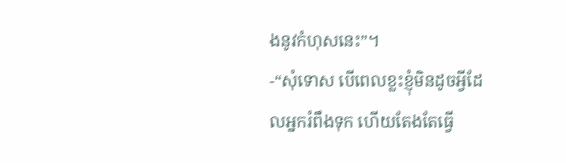ងនូវកំហុសនេះ”។
-“សុំទោស បើពេលខ្លះខ្ញុំមិនដូចអ្វីដែលអ្នករំពឹងទុក ហើយតែងតែធ្វើ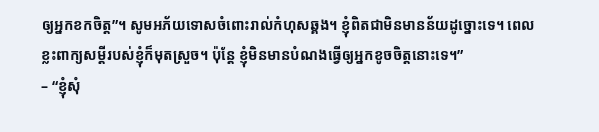ឲ្យអ្នកខកចិត្ត”។ សូមអភ័យទោសចំពោះរាល់កំហុសឆ្គង។ ខ្ញុំពិតជាមិនមានន័យដូច្នោះទេ។ ពេលខ្លះពាក្យសម្ដីរបស់ខ្ញុំក៏មុតស្រួច។ ប៉ុន្តែ ខ្ញុំមិនមានបំណងធ្វើឲ្យអ្នកខូចចិត្តនោះទេ។”
– “ខ្ញុំសុំ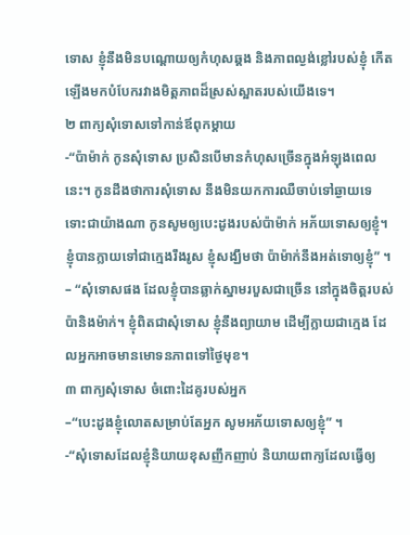ទោស ខ្ញុំនឹងមិនបណ្តោយឲ្យកំហុសឆ្គង និងភាពល្ងង់ខ្លៅរបស់ខ្ញុំ កើតឡើងមកបំបែករវាងមិត្តភាពដ៏ស្រស់ស្អាតរបស់យើងទេ។
២ ពាក្យសុំទោសទៅកាន់ឪពុកម្ដាយ
-“ប៉ាម៉ាក់ កូនសុំទោស ប្រសិនបើមានកំហុសច្រើនក្នុងអំឡុងពេលនេះ។ កូនដឹងថាការសុំទោស នឹងមិនយកការឈឺចាប់ទៅឆ្ងាយទេ ទោះជាយ៉ាងណា កូនសូមឲ្យបេះដូងរបស់ប៉ាម៉ាក់ អភ័យទោសឲ្យខ្ញុំ។ ខ្ញុំបានក្លាយទៅជាក្មេងរឹងរូស ខ្ញុំសង្ឃឹមថា ប៉ាម៉ាក់នឹងអត់ទោឲ្យខ្ញុំ” ។
– “សុំទោសផង ដែលខ្ញុំបានឆ្លាក់ស្នាមរបួសជាច្រើន នៅក្នុងចិត្តរបស់ប៉ានិងម៉ាក់។ ខ្ញុំពិតជាសុំទោស ខ្ញុំនឹងព្យាយាម ដើម្បីក្លាយជាក្មេង ដែលអ្នកអាចមានមោទនភាពទៅថ្ងៃមុខ។
៣ ពាក្យសុំទោស ចំពោះដៃគូរបស់អ្នក
–“បេះដូងខ្ញុំលោតសម្រាប់តែអ្នក សូមអភ័យទោសឲ្យខ្ញុំ” ។
-“សុំទោសដែលខ្ញុំនិយាយខុសញឹកញាប់ និយាយពាក្យដែលធ្វើឲ្យ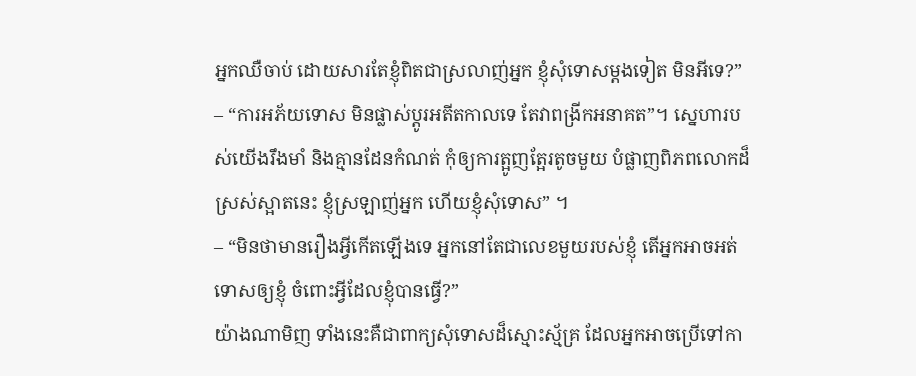អ្នកឈឺចាប់ ដោយសារតែខ្ញុំពិតជាស្រលាញ់អ្នក ខ្ញុំសុំទោសម្តងទៀត មិនអីទេ?”
– “ការអភ័យទោស មិនផ្លាស់ប្ដូរអតីតកាលទេ តែវាពង្រីកអនាគត”។ ស្នេហារបស់យើងរឹងមាំ និងគ្មានដែនកំណត់ កុំឲ្យការត្អូញត្អែរតូចមួយ បំផ្លាញពិភពលោកដ៏ស្រស់ស្អាតនេះ ខ្ញុំស្រឡាញ់អ្នក ហើយខ្ញុំសុំទោស” ។
– “មិនថាមានរឿងអ្វីកើតឡើងទេ អ្នកនៅតែជាលេខមួយរបស់ខ្ញុំ តើអ្នកអាចអត់ទោសឲ្យខ្ញុំ ចំពោះអ្វីដែលខ្ញុំបានធ្វើ?”
យ៉ាងណាមិញ ទាំងនេះគឺជាពាក្យសុំទោសដ៏ស្មោះស្ម័គ្រ ដែលអ្នកអាចប្រើទៅកា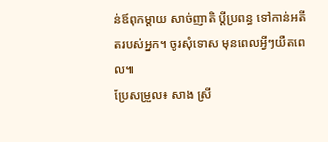ន់ឪពុកម្តាយ សាច់ញាតិ ប្តីប្រពន្ធ ទៅកាន់អតីតរបស់អ្នក។ ចូរសុំទោស មុនពេលអ្វីៗយឺតពេល៕
ប្រែសម្រួល៖ សាង ស្រី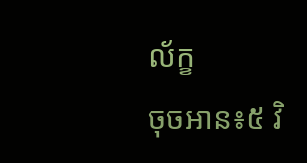ល័ក្ខ
ចុចអាន៖៥ វិ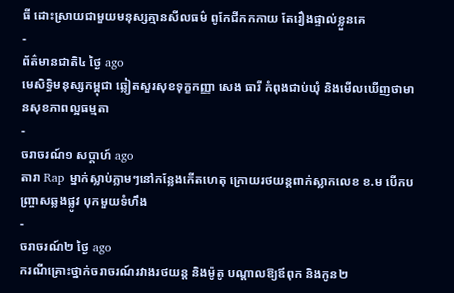ធី ដោះស្រាយជាមួយមនុស្សគ្មានសីលធម៌ ពូកែជីកកកាយ តែរឿងផ្ទាល់ខ្លួនគេ
-
ព័ត៌មានជាតិ៤ ថ្ងៃ ago
មេសិទ្ធិមនុស្សកម្ពុជា ឆ្លៀតសួរសុខទុក្ខកញ្ញា សេង ធារី កំពុងជាប់ឃុំ និងមើលឃើញថាមានសុខភាពល្អធម្មតា
-
ចរាចរណ៍១ សប្តាហ៍ ago
តារា Rap ម្នាក់ស្លាប់ភ្លាមៗនៅកន្លែងកើតហេតុ ក្រោយរថយន្ដពាក់ស្លាកលេខ ខ.ម បើកបញ្ច្រាសឆ្លងផ្លូវ បុកមួយទំហឹង
-
ចរាចរណ៍២ ថ្ងៃ ago
ករណីគ្រោះថ្នាក់ចរាចរណ៍រវាងរថយន្ត និងម៉ូតូ បណ្ដាលឱ្យឪពុក និងកូន២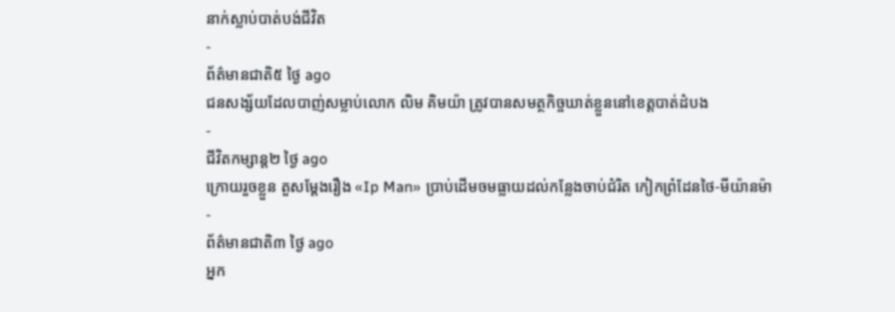នាក់ស្លាប់បាត់បង់ជីវិត
-
ព័ត៌មានជាតិ៥ ថ្ងៃ ago
ជនសង្ស័យដែលបាញ់សម្លាប់លោក លិម គិមយ៉ា ត្រូវបានសមត្ថកិច្ចឃាត់ខ្លួននៅខេត្តបាត់ដំបង
-
ជីវិតកម្សាន្ដ២ ថ្ងៃ ago
ក្រោយរួចខ្លួន តួសម្ដែងរឿង «Ip Man» ប្រាប់ដើមចមធ្លាយដល់កន្លែងចាប់ជំរិត កៀកព្រំដែនថៃ-មីយ៉ានម៉ា
-
ព័ត៌មានជាតិ៣ ថ្ងៃ ago
អ្នក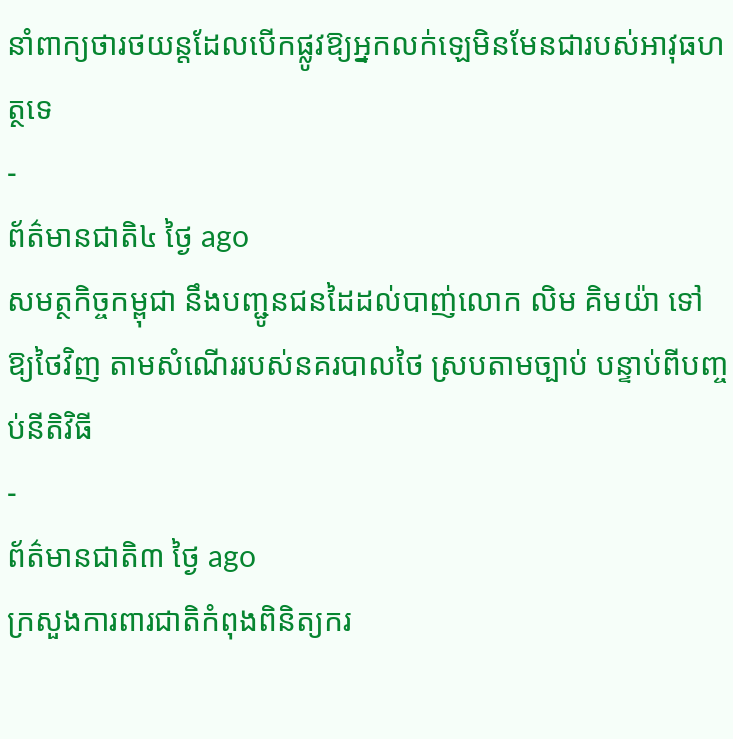នាំពាក្យថារថយន្តដែលបើកផ្លូវឱ្យអ្នកលក់ឡេមិនមែនជារបស់អាវុធហត្ថទេ
-
ព័ត៌មានជាតិ៤ ថ្ងៃ ago
សមត្ថកិច្ចកម្ពុជា នឹងបញ្ជូនជនដៃដល់បាញ់លោក លិម គិមយ៉ា ទៅឱ្យថៃវិញ តាមសំណើររបស់នគរបាលថៃ ស្របតាមច្បាប់ បន្ទាប់ពីបញ្ចប់នីតិវិធី
-
ព័ត៌មានជាតិ៣ ថ្ងៃ ago
ក្រសួងការពារជាតិកំពុងពិនិត្យករ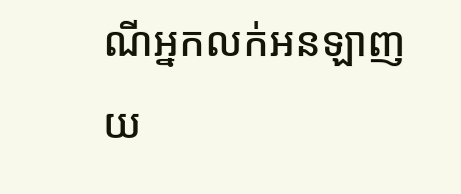ណីអ្នកលក់អនឡាញយ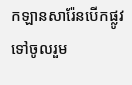កឡានសារ៉ែនបើកផ្លូវទៅចូលរួម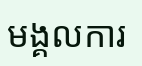មង្គលការ